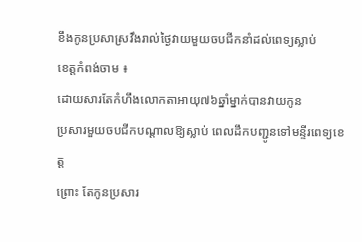ខឹងកូនប្រសាស្រវឹងរាល់ថ្ងៃវាយមួយចបជីកនាំដល់ពេទ្យស្លាប់
ខេត្ដកំពង់ចាម ៖
ដោយសារតែកំហឹងលោកតាអាយុ៧៦ឆ្នាំម្នាក់បានវាយកូន
ប្រសារមួយចបជីកបណ្ដាលឱ្យស្លាប់ ពេលដឹកបញ្ជូនទៅមន្ទីរពេទ្យខេត្ដ
ព្រោះ តែកូនប្រសារ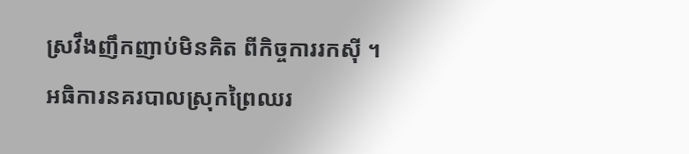ស្រវឹងញឹកញាប់មិនគិត ពីកិច្ចការរកស៊ី ។
អធិការនគរបាលស្រុកព្រៃឈរ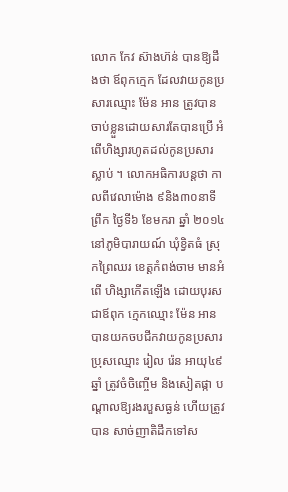លោក កែវ ស៊ាងហ៊ន់ បានឱ្យដឹងថា ឪពុកក្មេក ដែលវាយកូនប្រសារឈ្មោះ ម៉ែន អាន ត្រូវបានចាប់ខ្លួនដោយសារតែបានប្រើ អំពើហិង្សារហូតដល់កូនប្រសារស្លាប់ ។ លោកអធិការបន្ដថា កាលពីវេលាម៉ោង ៩និង៣០នាទីព្រឹក ថ្ងៃទី៦ ខែមករា ឆ្នាំ ២០១៤ នៅភូមិបារាយណ៍ ឃុំខ្វិតធំ ស្រុកព្រៃឈរ ខេត្ដកំពង់ចាម មានអំពើ ហិង្សាកើតឡើង ដោយបុរសជាឪពុក ក្មេកឈ្មោះ ម៉ែន អាន បានយកចបជីកវាយកូនប្រសារប្រុសឈ្មោះ រៀល រ៉េន អាយុ៤៩ឆ្នាំ ត្រូវចំចិញ្ចើម និងសៀតផ្កា បណ្ដាលឱ្យរងរបួសធ្ងន់ ហើយត្រូវបាន សាច់ញាតិដឹកទៅស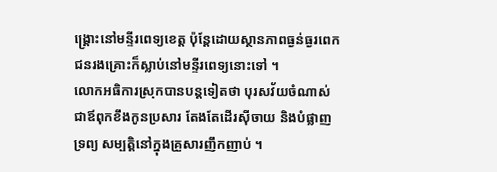ង្គ្រោះនៅមន្ទីរពេទ្យខេត្ដ ប៉ុន្ដែដោយស្ថានភាពធ្ងន់ធ្ងរពេក ជនរងគ្រោះក៏ស្លាប់នៅមន្ទីរពេទ្យនោះទៅ ។
លោកអធិការស្រុកបានបន្ដទៀតថា បុរសវ័យចំណាស់ជាឪពុកខឹងកូនប្រសារ តែងតែដើរស៊ីចាយ និងបំផ្លាញទ្រព្យ សម្បត្ដិនៅក្នុងគ្រួសារញឹកញាប់ ។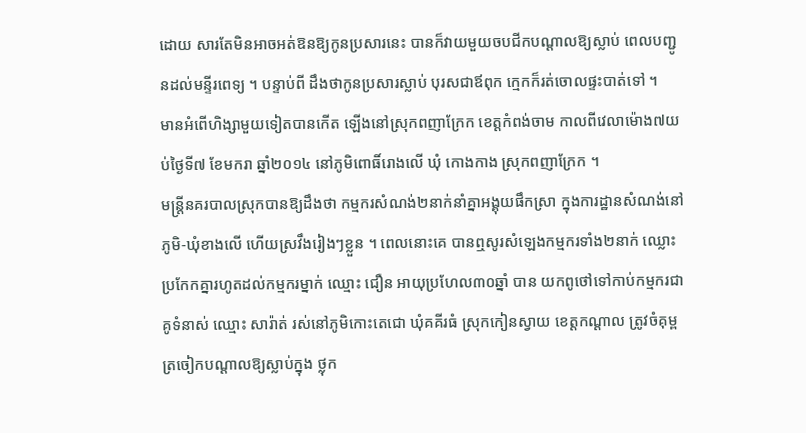ដោយ សារតែមិនអាចអត់ឱនឱ្យកូនប្រសារនេះ បានក៏វាយមួយចបជីកបណ្ដាលឱ្យស្លាប់ ពេលបញ្ជូនដល់មន្ទីរពេទ្យ ។ បន្ទាប់ពី ដឹងថាកូនប្រសារស្លាប់ បុរសជាឪពុក ក្មេកក៏រត់ចោលផ្ទះបាត់ទៅ ។
មានអំពើហិង្សាមួយទៀតបានកើត ឡើងនៅស្រុកពញាក្រែក ខេត្ដកំពង់ចាម កាលពីវេលាម៉ោង៧យប់ថ្ងៃទី៧ ខែមករា ឆ្នាំ២០១៤ នៅភូមិពោធិ៍រោងលើ ឃុំ កោងកាង ស្រុកពញាក្រែក ។
មន្ដ្រីនគរបាលស្រុកបានឱ្យដឹងថា កម្មករសំណង់២នាក់នាំគ្នាអង្គុយផឹកស្រា ក្នុងការដ្ឋានសំណង់នៅភូមិ-ឃុំខាងលើ ហើយស្រវឹងរៀងៗខ្លួន ។ ពេលនោះគេ បានឮសូរសំឡេងកម្មករទាំង២នាក់ ឈ្លោះប្រកែកគ្នារហូតដល់កម្មករម្នាក់ ឈ្មោះ ជឿន អាយុប្រហែល៣០ឆ្នាំ បាន យកពូថៅទៅកាប់កម្មករជាគូទំនាស់ ឈ្មោះ សារ៉ាត់ រស់នៅភូមិកោះតេជោ ឃុំគគីរធំ ស្រុកកៀនស្វាយ ខេត្ដកណ្ដាល ត្រូវចំគុម្ពត្រចៀកបណ្ដាលឱ្យស្លាប់ក្នុង ថ្លុក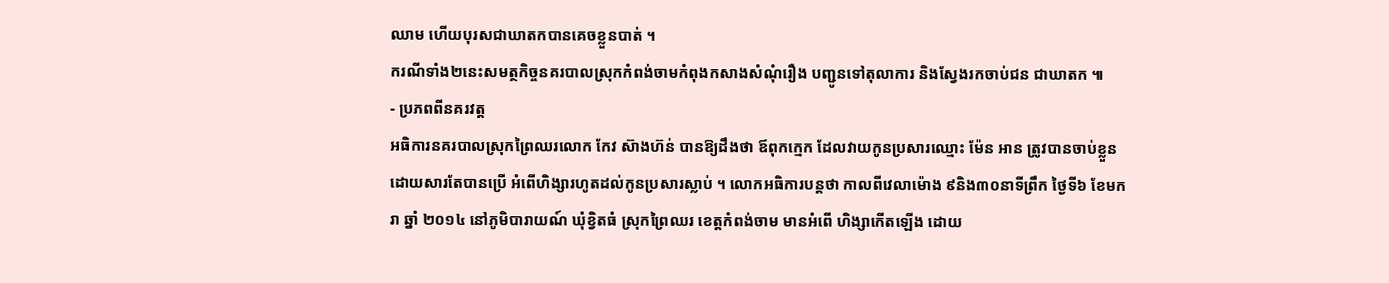ឈាម ហើយបុរសជាឃាតកបានគេចខ្លួនបាត់ ។
ករណីទាំង២នេះសមត្ថកិច្ចនគរបាលស្រុកកំពង់ចាមកំពុងកសាងសំណុំរឿង បញ្ជូនទៅតុលាការ និងស្វែងរកចាប់ជន ជាឃាតក ៕
- ប្រភពពីនគរវត្ត
អធិការនគរបាលស្រុកព្រៃឈរលោក កែវ ស៊ាងហ៊ន់ បានឱ្យដឹងថា ឪពុកក្មេក ដែលវាយកូនប្រសារឈ្មោះ ម៉ែន អាន ត្រូវបានចាប់ខ្លួនដោយសារតែបានប្រើ អំពើហិង្សារហូតដល់កូនប្រសារស្លាប់ ។ លោកអធិការបន្ដថា កាលពីវេលាម៉ោង ៩និង៣០នាទីព្រឹក ថ្ងៃទី៦ ខែមករា ឆ្នាំ ២០១៤ នៅភូមិបារាយណ៍ ឃុំខ្វិតធំ ស្រុកព្រៃឈរ ខេត្ដកំពង់ចាម មានអំពើ ហិង្សាកើតឡើង ដោយ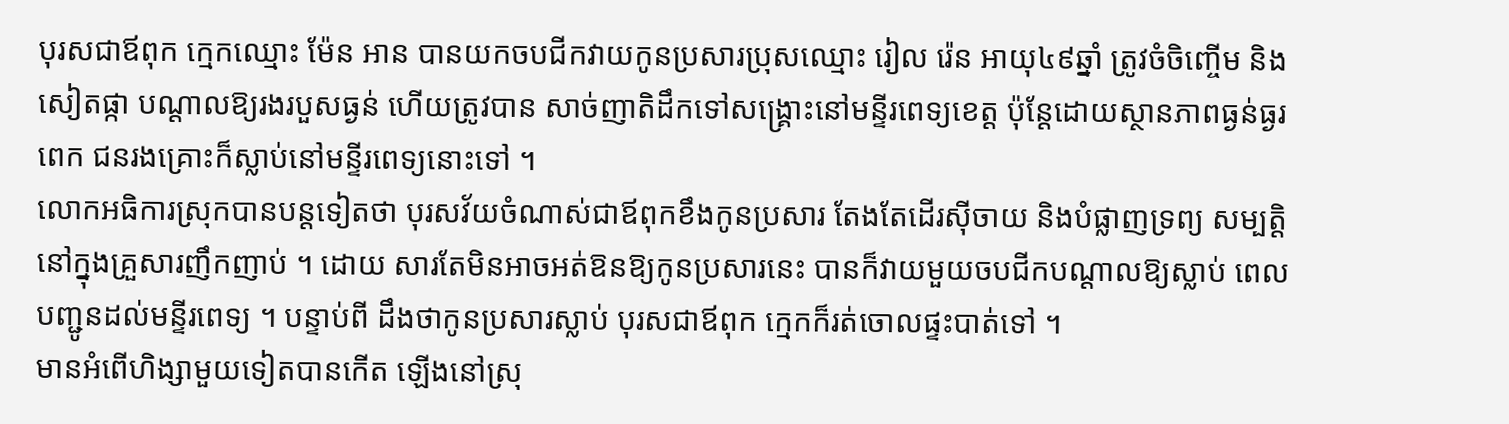បុរសជាឪពុក ក្មេកឈ្មោះ ម៉ែន អាន បានយកចបជីកវាយកូនប្រសារប្រុសឈ្មោះ រៀល រ៉េន អាយុ៤៩ឆ្នាំ ត្រូវចំចិញ្ចើម និងសៀតផ្កា បណ្ដាលឱ្យរងរបួសធ្ងន់ ហើយត្រូវបាន សាច់ញាតិដឹកទៅសង្គ្រោះនៅមន្ទីរពេទ្យខេត្ដ ប៉ុន្ដែដោយស្ថានភាពធ្ងន់ធ្ងរពេក ជនរងគ្រោះក៏ស្លាប់នៅមន្ទីរពេទ្យនោះទៅ ។
លោកអធិការស្រុកបានបន្ដទៀតថា បុរសវ័យចំណាស់ជាឪពុកខឹងកូនប្រសារ តែងតែដើរស៊ីចាយ និងបំផ្លាញទ្រព្យ សម្បត្ដិនៅក្នុងគ្រួសារញឹកញាប់ ។ ដោយ សារតែមិនអាចអត់ឱនឱ្យកូនប្រសារនេះ បានក៏វាយមួយចបជីកបណ្ដាលឱ្យស្លាប់ ពេលបញ្ជូនដល់មន្ទីរពេទ្យ ។ បន្ទាប់ពី ដឹងថាកូនប្រសារស្លាប់ បុរសជាឪពុក ក្មេកក៏រត់ចោលផ្ទះបាត់ទៅ ។
មានអំពើហិង្សាមួយទៀតបានកើត ឡើងនៅស្រុ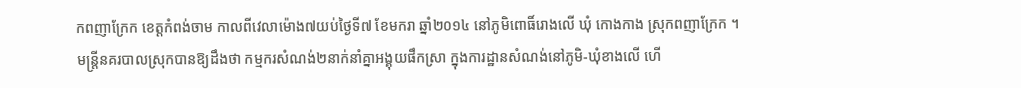កពញាក្រែក ខេត្ដកំពង់ចាម កាលពីវេលាម៉ោង៧យប់ថ្ងៃទី៧ ខែមករា ឆ្នាំ២០១៤ នៅភូមិពោធិ៍រោងលើ ឃុំ កោងកាង ស្រុកពញាក្រែក ។
មន្ដ្រីនគរបាលស្រុកបានឱ្យដឹងថា កម្មករសំណង់២នាក់នាំគ្នាអង្គុយផឹកស្រា ក្នុងការដ្ឋានសំណង់នៅភូមិ-ឃុំខាងលើ ហើ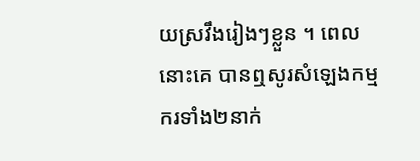យស្រវឹងរៀងៗខ្លួន ។ ពេលនោះគេ បានឮសូរសំឡេងកម្មករទាំង២នាក់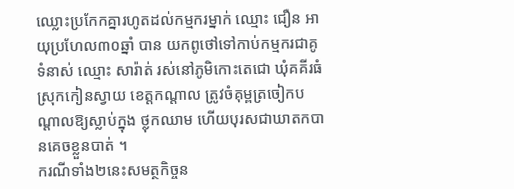ឈ្លោះប្រកែកគ្នារហូតដល់កម្មករម្នាក់ ឈ្មោះ ជឿន អាយុប្រហែល៣០ឆ្នាំ បាន យកពូថៅទៅកាប់កម្មករជាគូទំនាស់ ឈ្មោះ សារ៉ាត់ រស់នៅភូមិកោះតេជោ ឃុំគគីរធំ ស្រុកកៀនស្វាយ ខេត្ដកណ្ដាល ត្រូវចំគុម្ពត្រចៀកបណ្ដាលឱ្យស្លាប់ក្នុង ថ្លុកឈាម ហើយបុរសជាឃាតកបានគេចខ្លួនបាត់ ។
ករណីទាំង២នេះសមត្ថកិច្ចន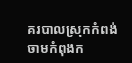គរបាលស្រុកកំពង់ចាមកំពុងក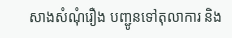សាងសំណុំរឿង បញ្ជូនទៅតុលាការ និង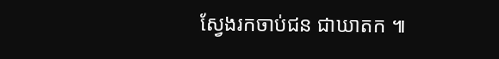ស្វែងរកចាប់ជន ជាឃាតក ៕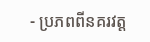- ប្រភពពីនគរវត្ត